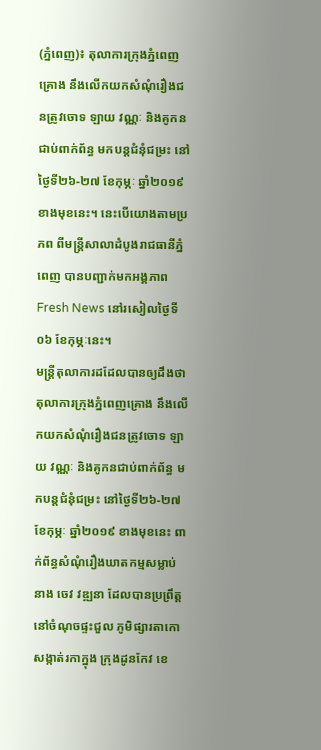(ភ្នំពេញ)៖ តុលាការក្រុងភ្នំពេញគ្រោង នឹងលើកយកសំណុំរឿងជនត្រូវចោទ ឡាយ វណ្ណៈ និងគូកនជាប់ពាក់ព័ន្ធ មកបន្តជំនុំជម្រះ នៅថ្ងៃទី២៦-២៧ ខែកុម្ភៈ ឆ្នាំ២០១៩ ខាងមុខនេះ។ នេះបើយោងតាមប្រភព ពីមន្ត្រីសាលាដំបូងរាជធានីភ្នំពេញ បានបញ្ជាក់មកអង្គភាព Fresh News នៅរសៀលថ្ងៃទី០៦ ខែកុម្ភៈនេះ។
មន្ត្រីតុលាការដដែលបានឲ្យដឹងថា តុលាការក្រុងភ្នំពេញគ្រោង នឹងលើកយកសំណុំរឿងជនត្រូវចោទ ឡាយ វណ្ណៈ និងគូកនជាប់ពាក់ព័ន្ធ មកបន្តជំនុំជម្រះ នៅថ្ងៃទី២៦-២៧ ខែកុម្ភៈ ឆ្នាំ២០១៩ ខាងមុខនេះ ពាក់ព័ន្ធសំណុំរឿងឃាតកម្មសម្លាប់នាង ចេវ វឌ្ឍនា ដែលបានប្រព្រឹត្តនៅចំណុចផ្ទះជួល ភូមិផ្សារតាកោ សង្កាត់រកាក្នុង ក្រុងដូនកែវ ខេ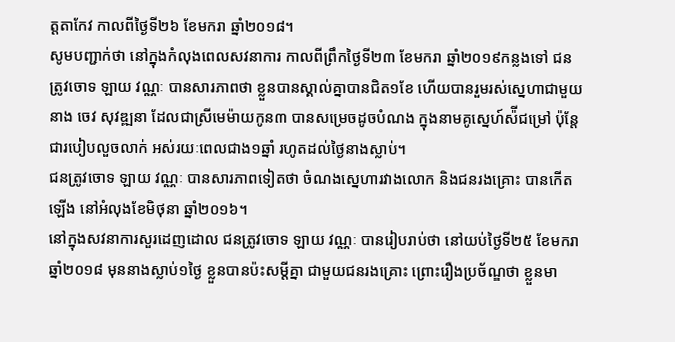ត្តតាកែវ កាលពីថ្ងៃទី២៦ ខែមករា ឆ្នាំ២០១៨។
សូមបញ្ជាក់ថា នៅក្នុងកំលុងពេលសវនាការ កាលពីព្រឹកថ្ងៃទី២៣ ខែមករា ឆ្នាំ២០១៩កន្លងទៅ ជនត្រូវចោទ ឡាយ វណ្ណៈ បានសារភាពថា ខ្លួនបានស្គាល់គ្នាបានជិត១ខែ ហើយបានរួមរស់ស្នេហាជាមួយនាង ចេវ សុវឌ្ឍនា ដែលជាស្រីមេម៉ាយកូន៣ បានសម្រេចដូចបំណង ក្នុងនាមគូស្នេហ៍ស៉ីជម្រៅ ប៉ុន្តែជារបៀបលួចលាក់ អស់រយៈពេលជាង១ឆ្នាំ រហូតដល់ថ្ងៃនាងស្លាប់។
ជនត្រូវចោទ ឡាយ វណ្ណៈ បានសារភាពទៀតថា ចំណងស្នេហារវាងលោក និងជនរងគ្រោះ បានកើតឡើង នៅអំលុងខែមិថុនា ឆ្នាំ២០១៦។
នៅក្នុងសវនាការសួរដេញដោល ជនត្រូវចោទ ឡាយ វណ្ណៈ បានរៀបរាប់ថា នៅយប់ថ្ងៃទី២៥ ខែមករា ឆ្នាំ២០១៨ មុននាងស្លាប់១ថ្ងៃ ខ្លួនបានប៉ះសម្តីគ្នា ជាមួយជនរងគ្រោះ ព្រោះរឿងប្រច័ណ្ឌថា ខ្លួនមា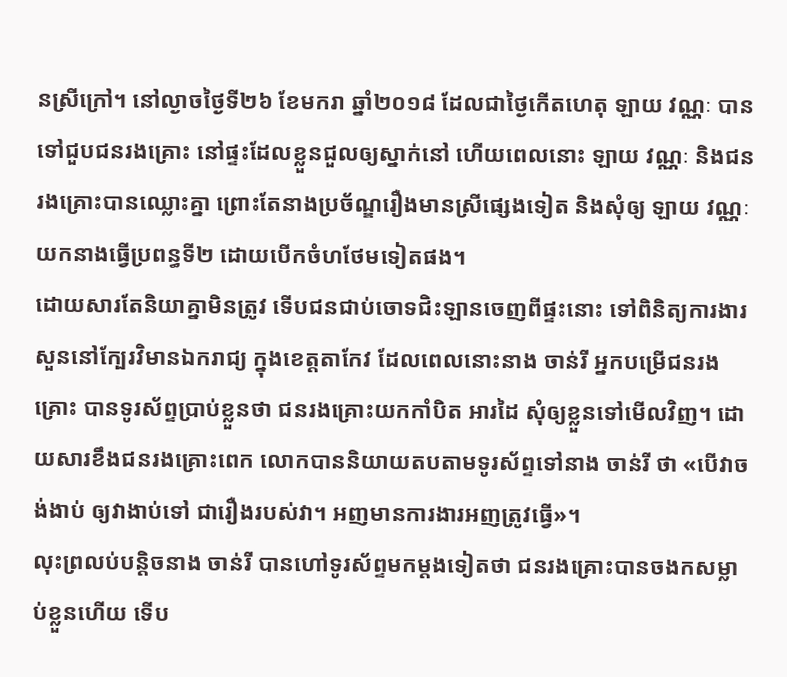នស្រីក្រៅ។ នៅល្ងាចថ្ងៃទី២៦ ខែមករា ឆ្នាំ២០១៨ ដែលជាថ្ងៃកើតហេតុ ឡាយ វណ្ណៈ បានទៅជួបជនរងគ្រោះ នៅផ្ទះដែលខ្លួនជួលឲ្យស្នាក់នៅ ហើយពេលនោះ ឡាយ វណ្ណៈ និងជនរងគ្រោះបានឈ្លោះគ្នា ព្រោះតែនាងប្រច័ណ្ឌរឿងមានស្រីផ្សេងទៀត និងសុំឲ្យ ឡាយ វណ្ណៈ យកនាងធ្វើប្រពន្ធទី២ ដោយបើកចំហថែមទៀតផង។
ដោយសារតែនិយាគ្នាមិនត្រូវ ទើបជនជាប់ចោទជិះឡានចេញពីផ្ទះនោះ ទៅពិនិត្យការងារសួននៅក្បែរវិមានឯករាជ្យ ក្នុងខេត្តតាកែវ ដែលពេលនោះនាង ចាន់រី អ្នកបម្រើជនរងគ្រោះ បានទូរស័ព្ទប្រាប់ខ្លួនថា ជនរងគ្រោះយកកាំបិត អារដៃ សុំឲ្យខ្លួនទៅមើលវិញ។ ដោយសារខឹងជនរងគ្រោះពេក លោកបាននិយាយតបតាមទូរស័ព្ទទៅនាង ចាន់រី ថា «បើវាចង់ងាប់ ឲ្យវាងាប់ទៅ ជារឿងរបស់វា។ អញមានការងារអញត្រូវធ្វើ»។
លុះព្រលប់បន្តិចនាង ចាន់រី បានហៅទូរស័ព្ទមកម្តងទៀតថា ជនរងគ្រោះបានចងកសម្លាប់ខ្លួនហើយ ទើប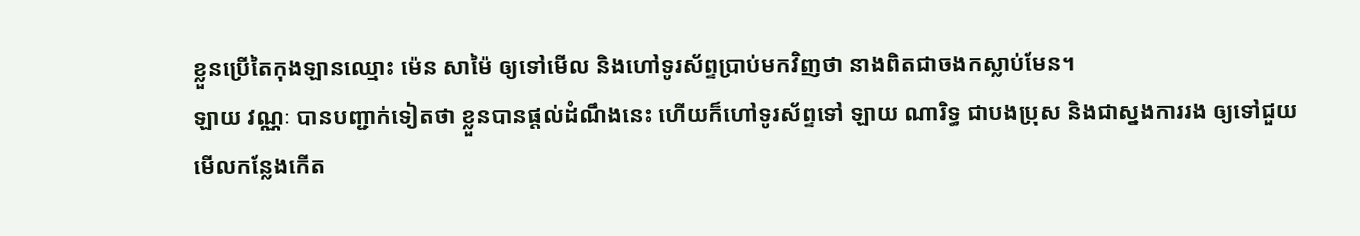ខ្លួនប្រើតៃកុងឡានឈ្មោះ ម៉េន សាម៉ៃ ឲ្យទៅមើល និងហៅទូរស័ព្ទប្រាប់មកវិញថា នាងពិតជាចងកស្លាប់មែន។
ឡាយ វណ្ណៈ បានបញ្ជាក់ទៀតថា ខ្លួនបានផ្តល់ដំណឹងនេះ ហើយក៏ហៅទូរស័ព្ទទៅ ឡាយ ណារិទ្ធ ជាបងប្រុស និងជាស្នងការរង ឲ្យទៅជួយមើលកន្លែងកើត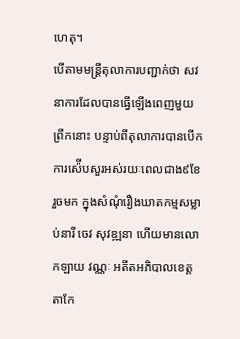ហេតុ។
បើតាមមន្ត្រីតុលាការបញ្ជាក់ថា សវនាការដែលបានធ្វើឡើងពេញមួយព្រឹកនោះ បន្ទាប់ពីតុលាការបានបើកការស៉ើបសួរអស់រយៈពេលជាង៩ខែរួចមក ក្នុងសំណុំរឿងឃាតកម្មសម្លាប់នារី ចេវ សុវឌ្ឍនា ហើយមានលោកឡាយ វណ្ណៈ អតីតអភិបាលខេត្តតាកែ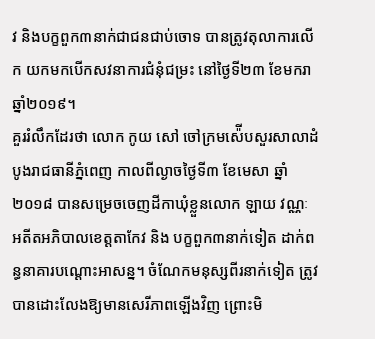វ និងបក្ខពួក៣នាក់ជាជនជាប់ចោទ បានត្រូវតុលាការលើក យកមកបើកសវនាការជំនុំជម្រះ នៅថ្ងៃទី២៣ ខែមករា ឆ្នាំ២០១៩។
គួររំលឹកដែរថា លោក កូយ សៅ ចៅក្រមស៉ើបសួរសាលាដំបូងរាជធានីភ្នំពេញ កាលពីល្ងាចថ្ងៃទី៣ ខែមេសា ឆ្នាំ២០១៨ បានសម្រេចចេញដីកាឃុំខ្លួនលោក ឡាយ វណ្ណៈ អតីតអភិបាលខេត្តតាកែវ និង បក្ខពួក៣នាក់ទៀត ដាក់ពន្ធនាគារបណ្តោះអាសន្ន។ ចំណែកមនុស្សពីរនាក់ទៀត ត្រូវបានដោះលែងឱ្យមានសេរីភាពឡើងវិញ ព្រោះមិ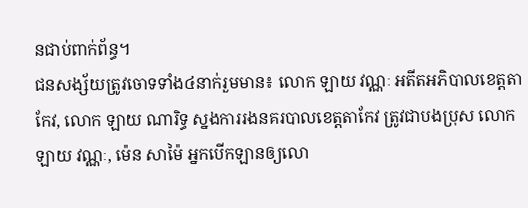នជាប់ពាក់ព័ន្ធ។
ជនសង្ស័យត្រូវចោទទាំង៤នាក់រួមមាន៖ លោក ឡាយ វណ្ណៈ អតីតអភិបាលខេត្តតាកែវ, លោក ឡាយ ណារិទ្ធ ស្នងការរងនគរបាលខេត្តតាកែវ ត្រូវជាបងប្រុស លោក ឡាយ វណ្ណៈ, ម៉េន សាម៉ៃ អ្នកបើកឡានឲ្យលោ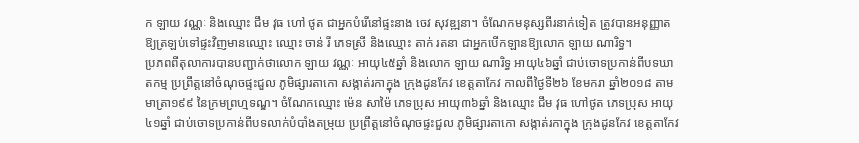ក ឡាយ វណ្ណៈ និងឈ្មោះ ជឹម វុធ ហៅ ថូត ជាអ្នកបំរើនៅផ្ទះនាង ចេវ សុវឌ្ឍនា។ ចំណែកមនុស្សពីរនាក់ទៀត ត្រូវបានអនុញ្ញាតឱ្យត្រឡប់ទៅផ្ទះវិញមានឈ្មោះ ឈ្មោះ ចាន់ រី ភេទស្រី និងឈ្មោះ តាក់ រតនា ជាអ្នកបើកឡានឱ្យលោក ឡាយ ណារិទ្ធ។
ប្រភពពីតុលាការបានបញ្ជាក់ថាលោក ឡាយ វណ្ណៈ អាយុ៤៥ឆ្នាំ និងលោក ឡាយ ណារិទ្ធ អាយុ៤៦ឆ្នាំ ជាប់ចោទប្រកាន់ពីបទឃាតកម្ម ប្រព្រឹត្តនៅចំណុចផ្ទះជួល ភូមិផ្សារតាកោ សង្កាត់រកាក្នុង ក្រុងដូនកែវ ខេត្តតាកែវ កាលពីថ្ងៃទី២៦ ខែមករា ឆ្នាំ២០១៨ តាមមាត្រា១៩៩ នៃក្រមព្រហ្មទណ្ឌ។ ចំណែកឈ្មោះ ម៉េន សាម៉ៃ ភេទប្រុស អាយុ៣៦ឆ្នាំ និងឈ្មោះ ជឹម វុធ ហៅថូត ភេទប្រុស អាយុ៤១ឆ្នាំ ជាប់ចោទប្រកាន់ពីបទលាក់បំបាំងតម្រុយ ប្រព្រឹត្តនៅចំណុចផ្ទះជួល ភូមិផ្សារតាកោ សង្កាត់រកាក្នុង ក្រុងដូនកែវ ខេត្តតាកែវ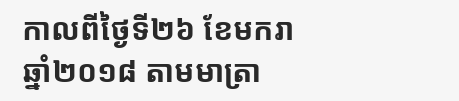កាលពីថ្ងៃទី២៦ ខែមករា ឆ្នាំ២០១៨ តាមមាត្រា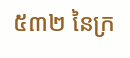៥៣២ នៃក្រ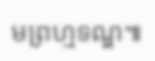មព្រហ្មទណ្ឌ៕